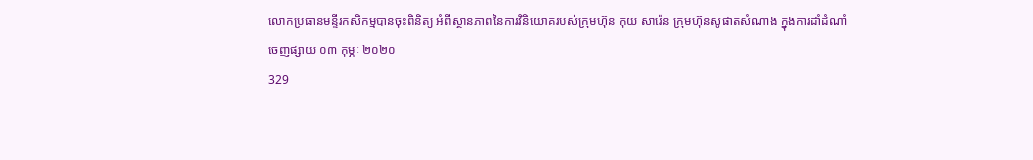លោកប្រធានមន្ទីរកសិកម្មបានចុះពិនិត្យ អំពីស្ថានភាពនៃការវិនិយោគរបស់ក្រុមហ៊ុន កុយ សារ៉េន ក្រុមហ៊ុនសូផាតសំណាង ក្នុងការដាំដំណាំ
ចេញផ្សាយ ០៣ កុម្ភៈ ២០២០
329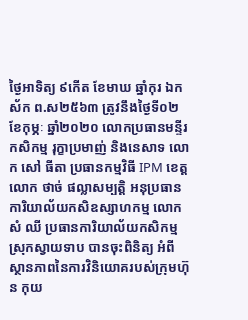ថ្ងៃអាទិត្យ ៩កើត ខែមាឃ ឆ្នាំកុរ ឯកស័ក ព.ស២៥៦៣ ត្រូវនឹងថ្ងៃទី០២ ខែកុម្ភៈ ឆ្នាំ២០២០ លោកប្រធានមន្ទីរកសិកម្ម រុក្ខាប្រមាញ់ និងនេសាទ លោក សៅ ធីតា ប្រធានកម្មវិធី IPM ខេត្ត លោក ថាច់ ផល្លាសម្បត្តិ អនុប្រធានការិយាល័យកសិឧស្សាហកម្ម លោក សំ ឈី ប្រធានការិយាល័យកសិកម្មស្រុកស្វាយទាប បានចុះពិនិត្យ អំពីស្ថានភាពនៃការវិនិយោគរបស់ក្រុមហ៊ុន កុយ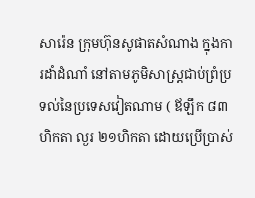សារ៉េន ក្រុមហ៊ុនសូផាតសំណាង ក្នុងការដាំដំណាំ នៅតាមភូមិសាស្ត្រជាប់ព្រំប្រទល់នៃប្រទេសវៀតណាម ( ឪឡឹក ៨៣ហិកតា ល្ងរ ២១ហិកតា ដោយប្រើប្រាស់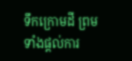ទឹកក្រោមដី ព្រមទាំងផ្តល់ការ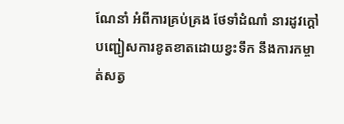ណែនាំ អំពីការគ្រប់គ្រង ថែទាំដំណាំ នារដូវក្តៅ បញ្ជៀសការខូតខាតដោយខ្វះទឹក នឹងការកម្ចាត់សត្វ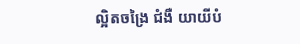ល្អិតចង្រៃ ជំងឺ យាយីបំ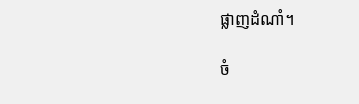ផ្លាញដំណាំ។

ចំ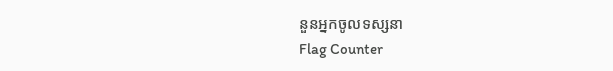នួនអ្នកចូលទស្សនា
Flag Counter